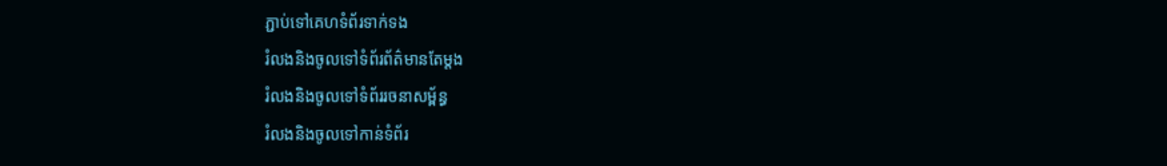ភ្ជាប់ទៅគេហទំព័រទាក់ទង
រំលងនិងចូលទៅទំព័រព័ត៌មានតែម្តង
រំលងនិងចូលទៅទំព័ររចនាសម្ព័ន្ធ
រំលងនិងចូលទៅកាន់ទំព័រ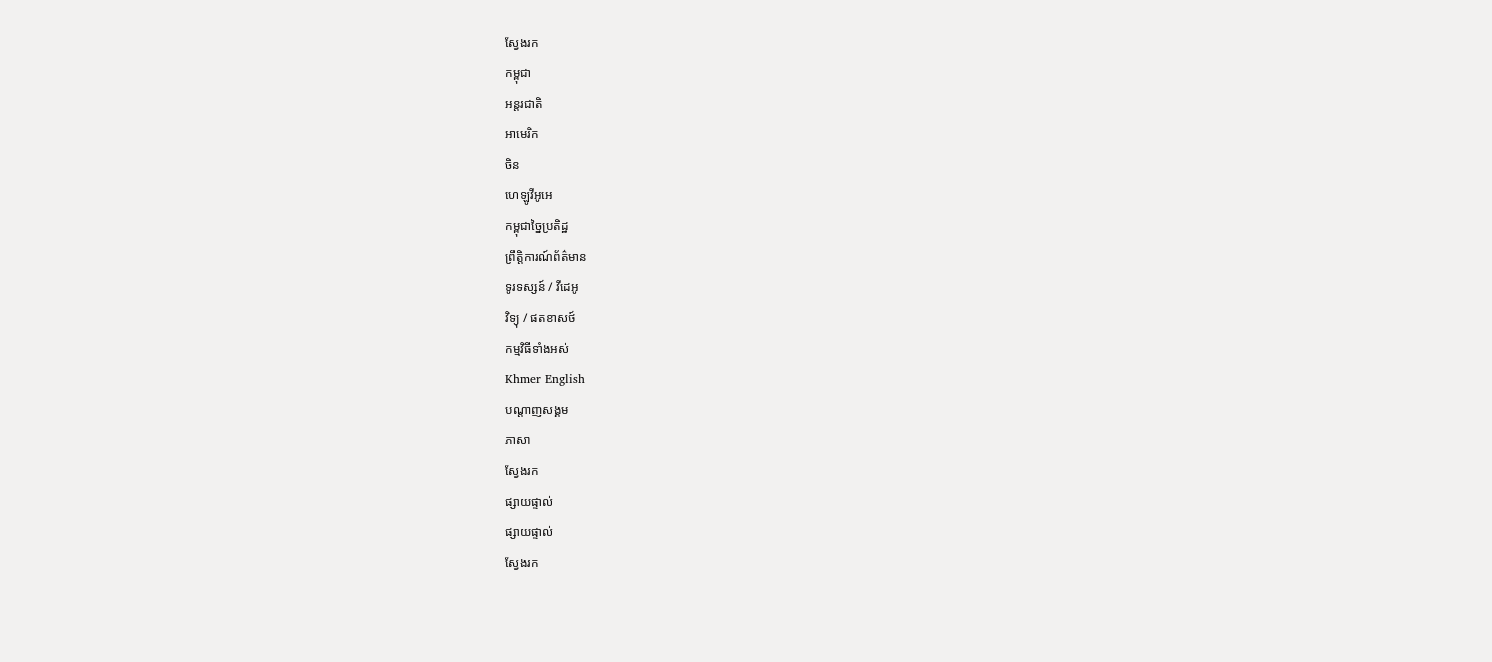ស្វែងរក
កម្ពុជា
អន្តរជាតិ
អាមេរិក
ចិន
ហេឡូវីអូអេ
កម្ពុជាច្នៃប្រតិដ្ឋ
ព្រឹត្តិការណ៍ព័ត៌មាន
ទូរទស្សន៍ / វីដេអូ
វិទ្យុ / ផតខាសថ៍
កម្មវិធីទាំងអស់
Khmer English
បណ្តាញសង្គម
ភាសា
ស្វែងរក
ផ្សាយផ្ទាល់
ផ្សាយផ្ទាល់
ស្វែងរក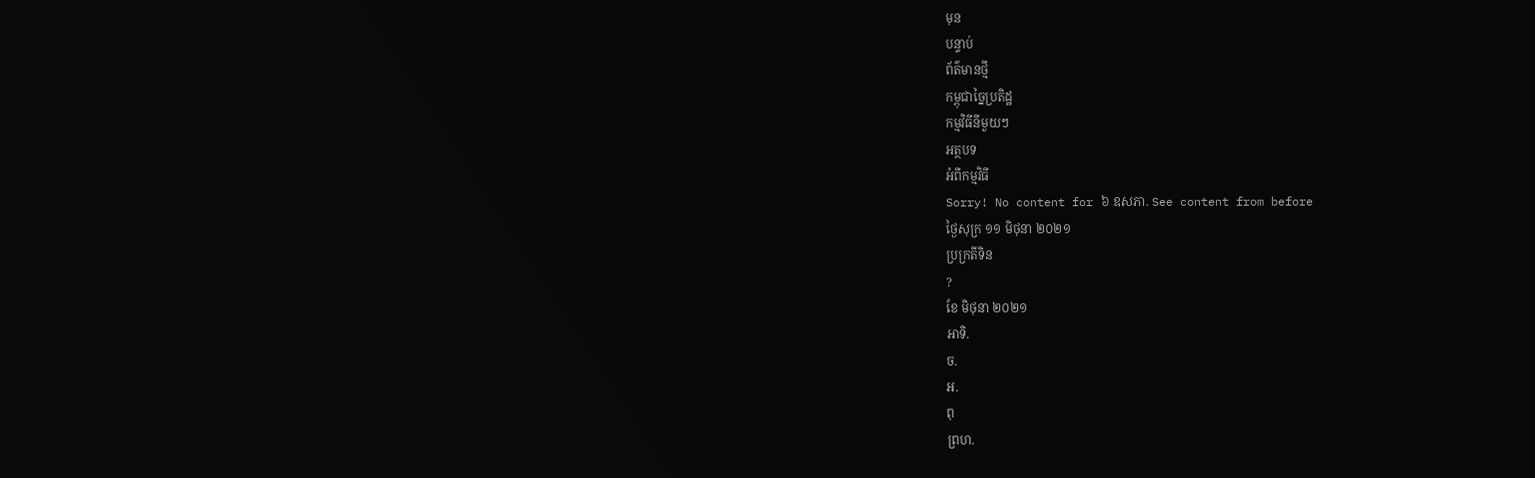មុន
បន្ទាប់
ព័ត៌មានថ្មី
កម្ពុជាច្នៃប្រតិដ្ឋ
កម្មវិធីនីមួយៗ
អត្ថបទ
អំពីកម្មវិធី
Sorry! No content for ៦ ឧសភា. See content from before
ថ្ងៃសុក្រ ១១ មិថុនា ២០២១
ប្រក្រតីទិន
?
ខែ មិថុនា ២០២១
អាទិ.
ច.
អ.
ពុ
ព្រហ.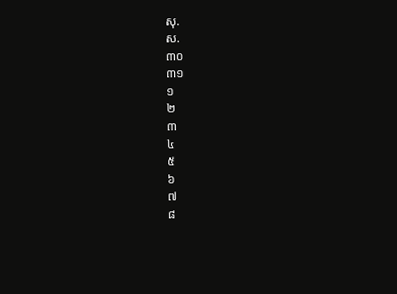សុ.
ស.
៣០
៣១
១
២
៣
៤
៥
៦
៧
៨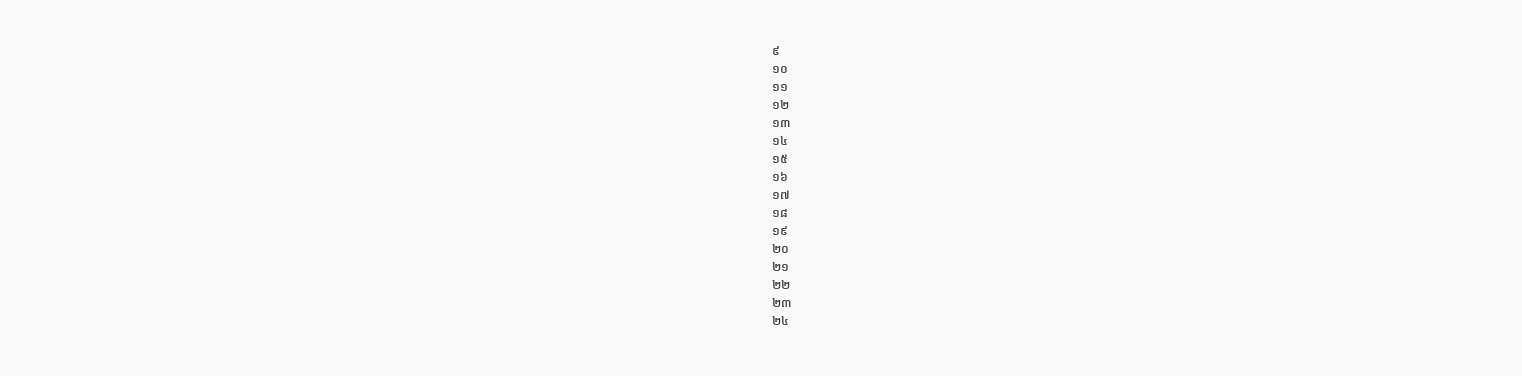៩
១០
១១
១២
១៣
១៤
១៥
១៦
១៧
១៨
១៩
២០
២១
២២
២៣
២៤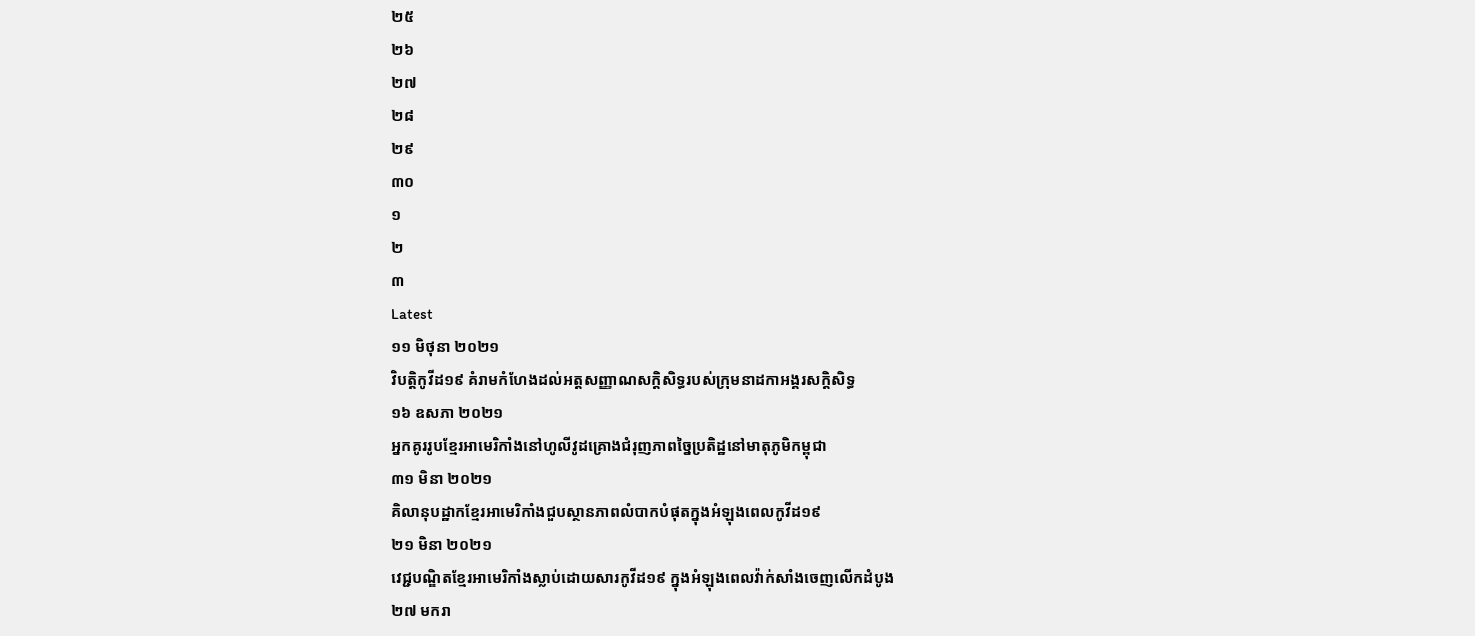២៥
២៦
២៧
២៨
២៩
៣០
១
២
៣
Latest
១១ មិថុនា ២០២១
វិបត្តិកូវីដ១៩ គំរាមកំហែងដល់អត្តសញ្ញាណសក្តិសិទ្ធរបស់ក្រុមនាដកាអង្គរសក្ដិសិទ្ធ
១៦ ឧសភា ២០២១
អ្នកគូររូបខ្មែរអាមេរិកាំងនៅហូលីវូដគ្រោងជំរុញភាពច្នៃប្រតិដ្ឋនៅមាតុភូមិកម្ពុជា
៣១ មិនា ២០២១
គិលានុបដ្ឋាកខ្មែរអាមេរិកាំងជួបស្ថានភាពលំបាកបំផុតក្នុងអំឡុងពេលកូវីដ១៩
២១ មិនា ២០២១
វេជ្ជបណ្ឌិតខ្មែរអាមេរិកាំងស្លាប់ដោយសារកូវីដ១៩ ក្នុងអំឡុងពេលវ៉ាក់សាំងចេញលើកដំបូង
២៧ មករា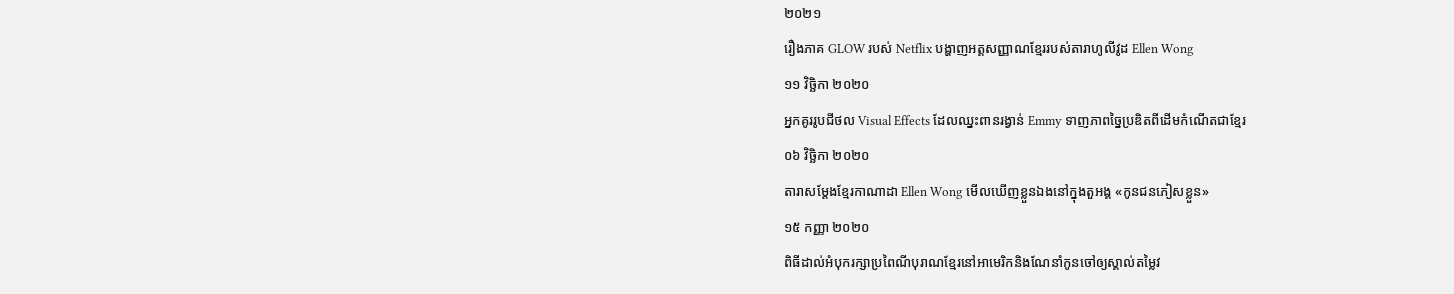២០២១
រឿងភាគ GLOW របស់ Netflix បង្ហាញអត្តសញ្ញាណខ្មែររបស់តារាហូលីវូដ Ellen Wong
១១ វិច្ឆិកា ២០២០
អ្នកគូររូបជីថល Visual Effects ដែលឈ្នះពានរង្វាន់ Emmy ទាញភាពច្នៃប្រឌិតពីដើមកំណើតជាខ្មែរ
០៦ វិច្ឆិកា ២០២០
តារាសម្តែងខ្មែរកាណាដា Ellen Wong មើលឃើញខ្លួនឯងនៅក្នុងតួអង្គ «កូនជនភៀសខ្លួន»
១៥ កញ្ញា ២០២០
ពិធីដាល់អំបុករក្សាប្រពៃណីបុរាណខ្មែរនៅអាមេរិកនិងណែនាំកូនចៅឲ្យស្គាល់តម្លៃវ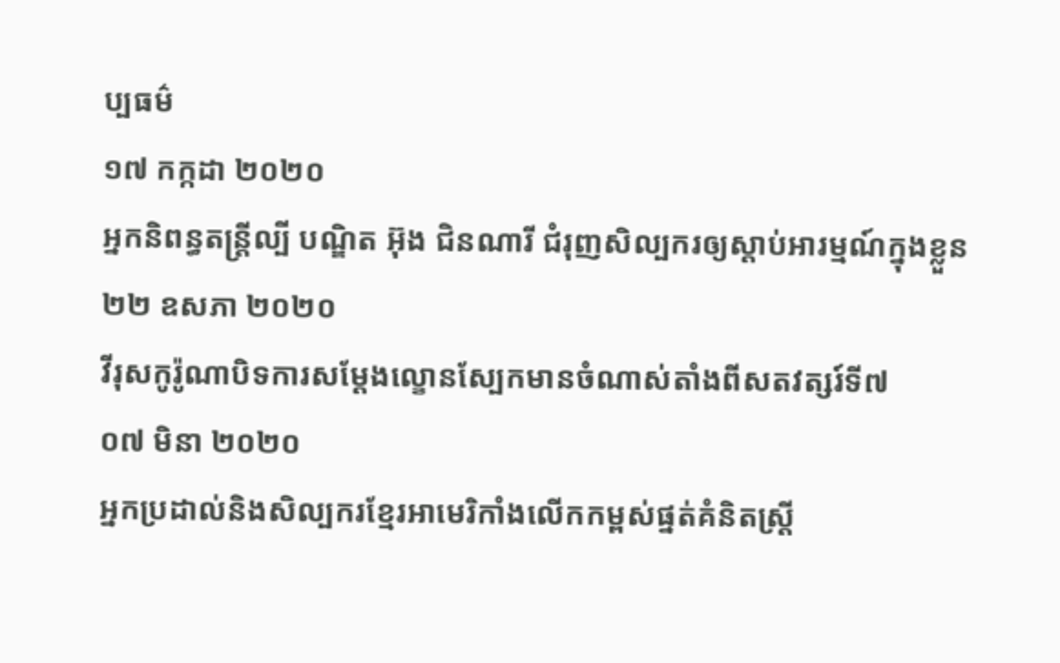ប្បធម៌
១៧ កក្កដា ២០២០
អ្នកនិពន្ធតន្ត្រីល្បី បណ្ឌិត អ៊ុង ជិនណារី ជំរុញសិល្បករឲ្យស្តាប់អារម្មណ៍ក្នុងខ្លួន
២២ ឧសភា ២០២០
វីរុសកូរ៉ូណាបិទការសម្តែងល្ខោនស្បែកមានចំណាស់តាំងពីសតវត្សរ៍ទី៧
០៧ មិនា ២០២០
អ្នកប្រដាល់និងសិល្បករខ្មែរអាមេរិកាំងលើកកម្ពស់ផ្នត់គំនិតស្ត្រី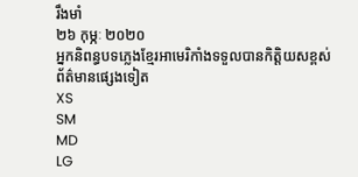រឹងមាំ
២៦ កុម្ភៈ ២០២០
អ្នកនិពន្ធបទភ្លេងខ្មែរអាមេរិកាំងទទួលបានកិត្តិយសខ្ពស់
ព័ត៌មានផ្សេងទៀត
XS
SM
MD
LG